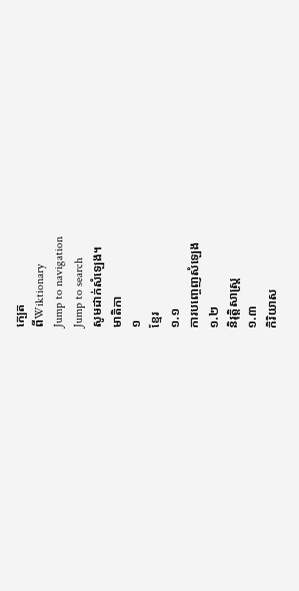ក្បេត
ពីWiktionary
Jump to navigation
Jump to search
សូមដាក់សំឡេង។
មាតិកា
១
ខ្មែរ
១.១
ការបញ្ចេញសំឡេង
១.២
និរុត្តិសាស្ត្រ
១.៣
កិរិយាស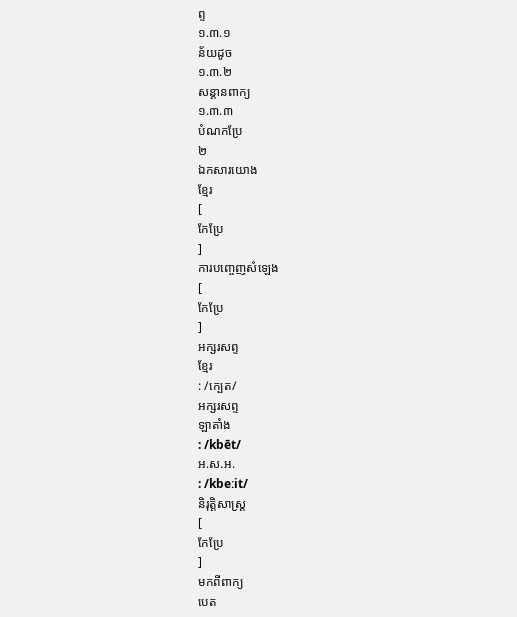ព្ទ
១.៣.១
ន័យដូច
១.៣.២
សន្តានពាក្យ
១.៣.៣
បំណកប្រែ
២
ឯកសារយោង
ខ្មែរ
[
កែប្រែ
]
ការបញ្ចេញសំឡេង
[
កែប្រែ
]
អក្សរសព្ទ
ខ្មែរ
: /ក្បេត/
អក្សរសព្ទ
ឡាតាំង
: /kbēt/
អ.ស.អ.
: /kbeːit/
និរុត្តិសាស្ត្រ
[
កែប្រែ
]
មកពីពាក្យ
បេត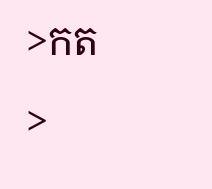>កត>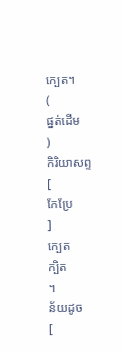ក្បេត។
(
ផ្នត់ដើម
)
កិរិយាសព្ទ
[
កែប្រែ
]
ក្បេត
ក្បិត
។
ន័យដូច
[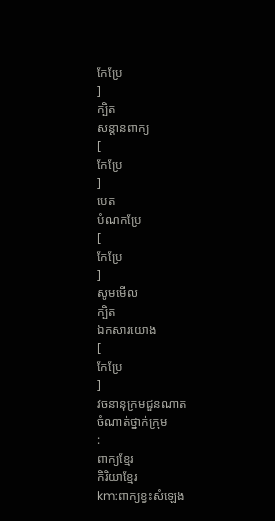កែប្រែ
]
ក្បិត
សន្តានពាក្យ
[
កែប្រែ
]
បេត
បំណកប្រែ
[
កែប្រែ
]
សូមមើល
ក្បិត
ឯកសារយោង
[
កែប្រែ
]
វចនានុក្រមជួនណាត
ចំណាត់ថ្នាក់ក្រុម
:
ពាក្យខ្មែរ
កិរិយាខ្មែរ
km:ពាក្យខ្វះសំឡេង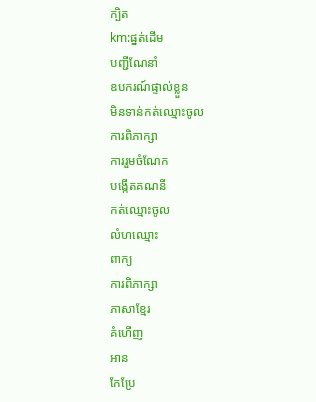ក្បិត
km:ផ្នត់ដើម
បញ្ជីណែនាំ
ឧបករណ៍ផ្ទាល់ខ្លួន
មិនទាន់កត់ឈ្មោះចូល
ការពិភាក្សា
ការរួមចំណែក
បង្កើតគណនី
កត់ឈ្មោះចូល
លំហឈ្មោះ
ពាក្យ
ការពិភាក្សា
ភាសាខ្មែរ
គំហើញ
អាន
កែប្រែ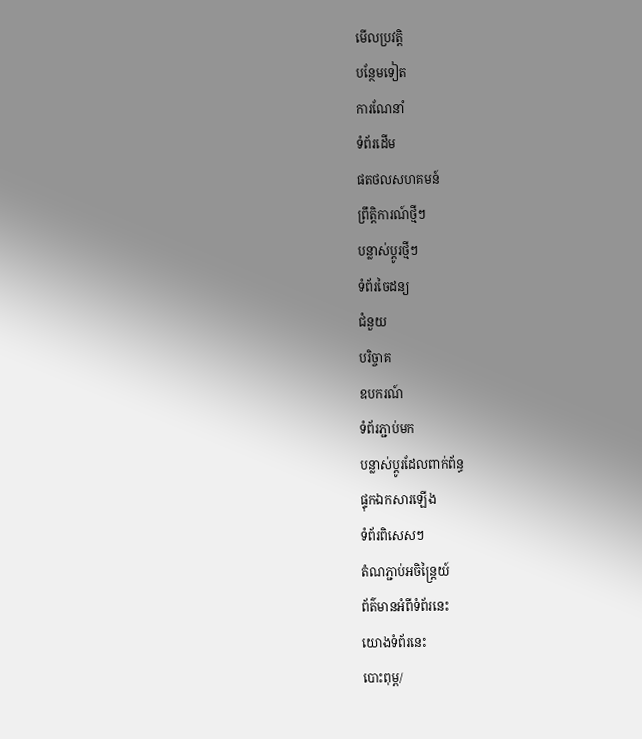មើលប្រវត្តិ
បន្ថែមទៀត
ការណែនាំ
ទំព័រដើម
ផតថលសហគមន៍
ព្រឹត្តិការណ៍ថ្មីៗ
បន្លាស់ប្ដូរថ្មីៗ
ទំព័រចៃដន្យ
ជំនួយ
បរិច្ចាគ
ឧបករណ៍
ទំព័រភ្ជាប់មក
បន្លាស់ប្ដូរដែលពាក់ព័ន្ធ
ផ្ទុកឯកសារឡើង
ទំព័រពិសេសៗ
តំណភ្ជាប់អចិន្ត្រៃយ៍
ព័ត៌មានអំពីទំព័រនេះ
យោងទំព័រនេះ
បោះពុម្ព/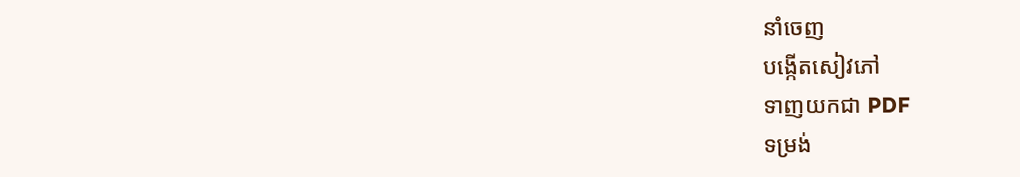នាំចេញ
បង្កើតសៀវភៅ
ទាញយកជា PDF
ទម្រង់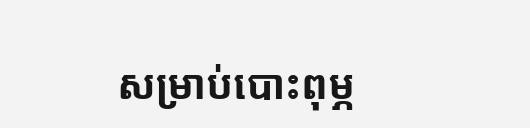សម្រាប់បោះពុម្ភ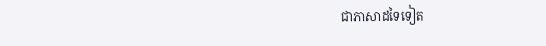ជាភាសាដទៃទៀត